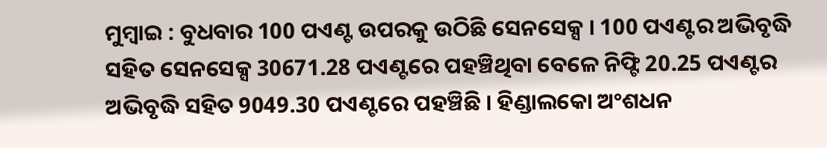ମୁମ୍ବାଇ : ବୁଧବାର 100 ପଏଣ୍ଟ ଉପରକୁ ଉଠିଛି ସେନସେକ୍ସ । 100 ପଏଣ୍ଟର ଅଭିବୃଦ୍ଧି ସହିତ ସେନସେକ୍ସ 30671.28 ପଏଣ୍ଟରେ ପହଞ୍ଚିଥିବା ବେଳେ ନିଫ୍ଟି 20.25 ପଏଣ୍ଟର ଅଭିବୃଦ୍ଧି ସହିତ 9049.30 ପଏଣ୍ଟରେ ପହଞ୍ଚିଛି । ହିଣ୍ଡାଲକୋ ଅଂଶଧନ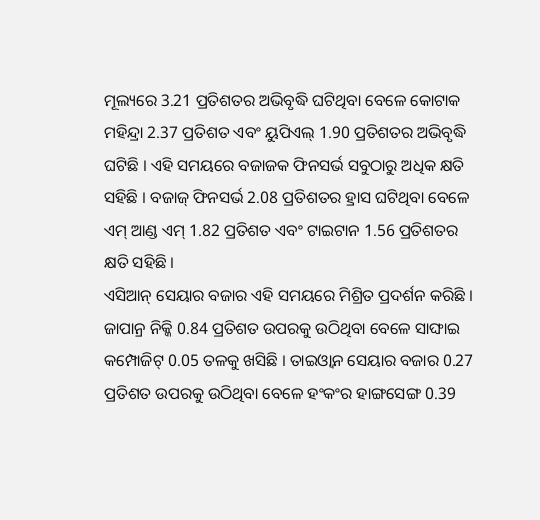ମୂଲ୍ୟରେ 3.21 ପ୍ରତିଶତର ଅଭିବୃଦ୍ଧି ଘଟିଥିବା ବେଳେ କୋଟାକ ମହିନ୍ଦ୍ରା 2.37 ପ୍ରତିଶତ ଏବଂ ୟୁପିଏଲ୍ 1.90 ପ୍ରତିଶତର ଅଭିବୃଦ୍ଧି ଘଟିଛି । ଏହି ସମୟରେ ବଜାଜକ ଫିନସର୍ଭ ସବୁଠାରୁ ଅଧିକ କ୍ଷତି ସହିଛି । ବଜାଜ୍ ଫିନସର୍ଭ 2.08 ପ୍ରତିଶତର ହ୍ରାସ ଘଟିଥିବା ବେଳେ ଏମ୍ ଆଣ୍ଡ ଏମ୍ 1.82 ପ୍ରତିଶତ ଏବଂ ଟାଇଟାନ 1.56 ପ୍ରତିଶତର କ୍ଷତି ସହିଛି ।
ଏସିଆନ୍ ସେୟାର ବଜାର ଏହି ସମୟରେ ମିଶ୍ରିତ ପ୍ରଦର୍ଶନ କରିଛି । ଜାପାନ୍ର ନିକ୍କି 0.84 ପ୍ରତିଶତ ଉପରକୁ ଉଠିଥିବା ବେଳେ ସାଙ୍ଘାଇ କମ୍ପୋଜିଟ୍ 0.05 ତଳକୁ ଖସିଛି । ତାଇଓ୍ବାନ ସେୟାର ବଜାର 0.27 ପ୍ରତିଶତ ଉପରକୁ ଉଠିଥିବା ବେଳେ ହଂକଂର ହାଙ୍ଗସେଙ୍ଗ 0.39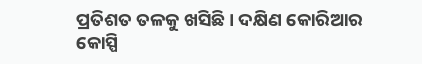ପ୍ରତିଶତ ତଳକୁ ଖସିଛି । ଦକ୍ଷିଣ କୋରିଆର କୋସ୍ପି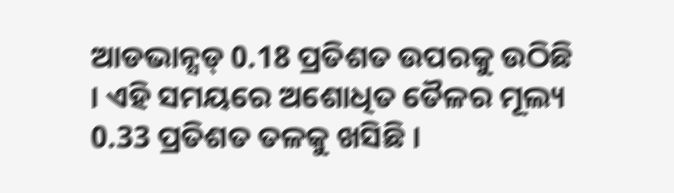ଆଡଭାନ୍ସଡ୍ 0.18 ପ୍ରତିଶତ ଉପରକୁ ଉଠିଛି । ଏହି ସମୟରେ ଅଶୋଧିତ ତୈଳର ମୂଲ୍ୟ 0.33 ପ୍ରତିଶତ ତଳକୁ ଖସିଛି ।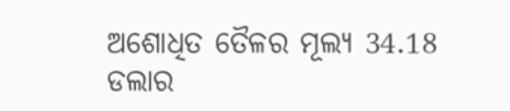ଅଶୋଧିତ ତୈଳର ମୂଲ୍ୟ 34.18 ଡଲାର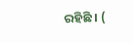ରହିଛି । (